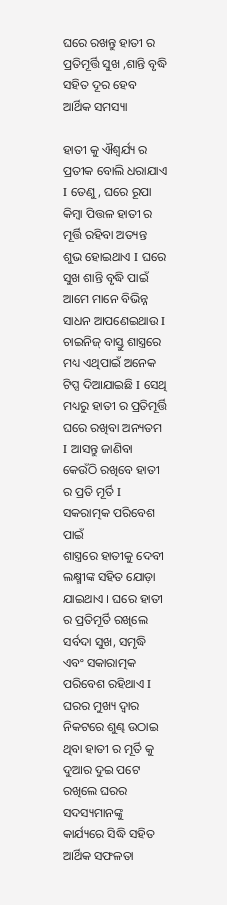ଘରେ ରଖନ୍ତୁ ହାତୀ ର ପ୍ରତିମୂର୍ତ୍ତି ସୁଖ ,ଶାନ୍ତି ବୃଦ୍ଧି ସହିତ ଦୂର ହେବ ଆର୍ଥିକ ସମସ୍ୟା

ହାତୀ କୁ ଐଶ୍ୱର୍ଯ୍ୟ ର ପ୍ରତୀକ ବୋଲି ଧରାଯାଏ I ତେଣୁ , ଘରେ ରୂପା କିମ୍ବା ପିତ୍ତଳ ହାତୀ ର ମୂର୍ତ୍ତି ରହିବା ଅତ୍ୟନ୍ତ ଶୁଭ ହୋଇଥାଏ I ଘରେ ସୁଖ ଶାନ୍ତି ବୃଦ୍ଧି ପାଇଁ ଆମେ ମାନେ ବିଭିନ୍ନ ସାଧନ ଆପଣେଇଥାଉ I ଚାଇନିଜ୍ ବାସ୍ତୁ ଶାସ୍ତ୍ରରେ ମଧ୍ୟ ଏଥିପାଇଁ ଅନେକ ଟିପ୍ସ ଦିଆଯାଇଛି I ସେଥି ମଧ୍ୟରୁ ହାତୀ ର ପ୍ରତିମୂର୍ତ୍ତି ଘରେ ରଖିବା ଅନ୍ୟତମ I ଆସନ୍ତୁ ଜାଣିବା କେଉଁଠି ରଖିବେ ହାତୀ ର ପ୍ରତି ମୂର୍ତି I
ସକରାତ୍ମକ ପରିବେଶ ପାଇଁ
ଶାସ୍ତ୍ରରେ ହାତୀକୁ ଦେବୀ ଲକ୍ଷ୍ମୀଙ୍କ ସହିତ ଯୋଡ଼ା ଯାଇଥାଏ । ଘରେ ହାତୀ ର ପ୍ରତିମୂର୍ତି ରଖିଲେ ସର୍ବଦା ସୁଖ, ସମୃଦ୍ଧି ଏବଂ ସକାରାତ୍ମକ ପରିବେଶ ରହିଥାଏ I ଘରର ମୁଖ୍ୟ ଦ୍ୱାର ନିକଟରେ ଶୁଣ୍ଢ ଉଠାଇ ଥିବା ହାତୀ ର ମୂର୍ତି କୁ ଦୁଆର ଦୁଇ ପଟେ ରଖିଲେ ଘରର ସଦସ୍ୟମାନଙ୍କୁ କାର୍ଯ୍ୟରେ ସିଦ୍ଧି ସହିତ ଆର୍ଥିକ ସଫଳତା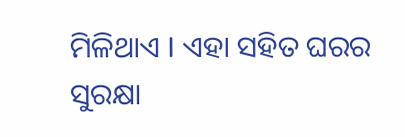ମିଳିଥାଏ I ଏହା ସହିତ ଘରର ସୁରକ୍ଷା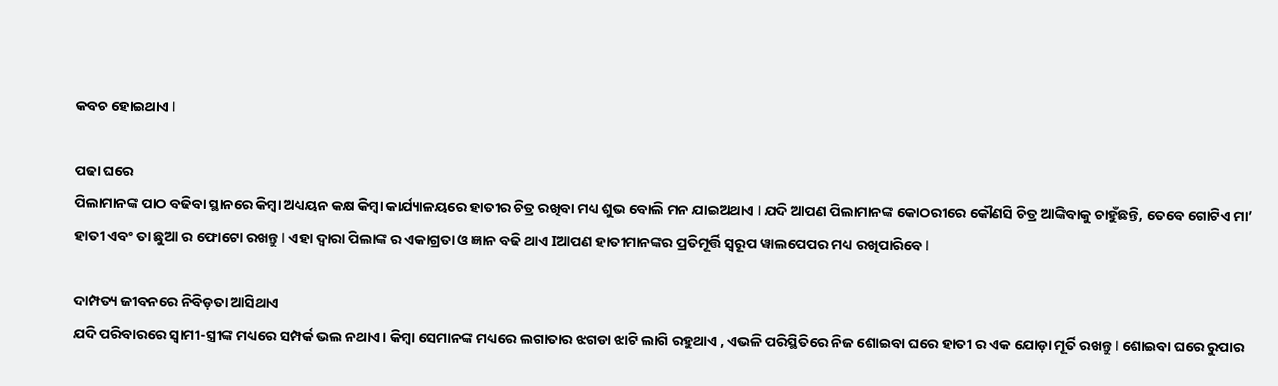କବଚ ହୋଇଥାଏ I

ପଢା ଘରେ
ପିଲାମାନଙ୍କ ପାଠ ବଢିବା ସ୍ଥାନରେ କିମ୍ବା ଅଧ୍ୟୟନ କକ୍ଷ କିମ୍ବା କାର୍ଯ୍ୟାଳୟରେ ହାତୀର ଚିତ୍ର ରଖିବା ମଧ୍ୟ ଶୁଭ ବୋଲି ମନ ଯାଇଅଥାଏ I ଯଦି ଆପଣ ପିଲାମାନଙ୍କ କୋଠରୀରେ କୌଣସି ଚିତ୍ର ଆଙ୍କିବାକୁ ଚାହୁଁଛନ୍ତି, ତେବେ ଗୋଟିଏ ମା’ ହାତୀ ଏବଂ ତା ଛୁଆ ର ଫୋଟୋ ରଖନ୍ତୁ I ଏହା ଦ୍ୱାରା ପିଲାଙ୍କ ର ଏକାଗ୍ରତା ଓ ଜ୍ଞାନ ବଢି ଥାଏ Iଆପଣ ହାତୀମାନଙ୍କର ପ୍ରତିମୂର୍ତ୍ତି ସ୍ୱରୂପ ୱାଲପେପର ମଧ୍ୟ ରଖିପାରିବେ I

ଦାମ୍ପତ୍ୟ ଜୀବନରେ ନିବିଡ଼ତା ଆସିଥାଏ
ଯଦି ପରିବାରରେ ସ୍ୱାମୀ-ସ୍ତ୍ରୀଙ୍କ ମଧ୍ୟରେ ସମ୍ପର୍କ ଭଲ ନଥାଏ। କିମ୍ବା ସେମାନଙ୍କ ମଧ୍ୟରେ ଲଗାତାର ଝଗଡା ଝାଟି ଲାଗି ରହୁଥାଏ , ଏଭଳି ପରିସ୍ଥିତିରେ ନିଜ ଶୋଇବା ଘରେ ହାତୀ ର ଏକ ଯୋଡ଼ା ମୂର୍ତି ରଖନ୍ତୁ I ଶୋଇବା ଘରେ ରୁପାର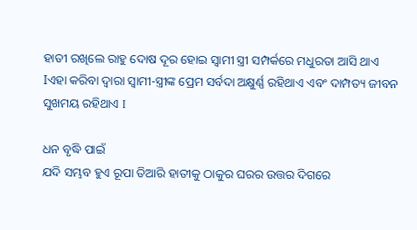ହାତୀ ରଖିଲେ ରାହୁ ଦୋଷ ଦୂର ହୋଇ ସ୍ୱାମୀ ସ୍ତ୍ରୀ ସମ୍ପର୍କରେ ମଧୁରତା ଆସି ଥାଏ Iଏହା କରିବା ଦ୍ୱାରା ସ୍ୱାମୀ-ସ୍ତ୍ରୀଙ୍କ ପ୍ରେମ ସର୍ବଦା ଅକ୍ଷୁର୍ଣ୍ଣ ରହିଥାଏ ଏବଂ ଦାମ୍ପତ୍ୟ ଜୀବନ ସୁଖମୟ ରହିଥାଏ I

ଧନ ବୃଦ୍ଧି ପାଇଁ
ଯଦି ସମ୍ଭବ ହୁଏ ରୂପା ତିଆରି ହାତୀକୁ ଠାକୁର ଘରର ଉତ୍ତର ଦିଗରେ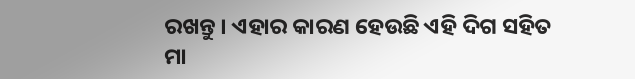ରଖନ୍ତୁ । ଏହାର କାରଣ ହେଉଛି ଏହି ଦିଗ ସହିତ ମା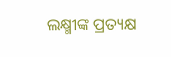ଲକ୍ଷ୍ମୀଙ୍କ ପ୍ରତ୍ୟକ୍ଷ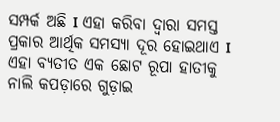ସମ୍ପର୍କ ଅଛି I ଏହା କରିବା ଦ୍ୱାରା ସମସ୍ତ ପ୍ରକାର ଆର୍ଥିକ ସମସ୍ୟା ଦୂର ହୋଇଥାଏ I ଏହା ବ୍ୟତୀତ ଏକ ଛୋଟ ରୂପା ହାତୀକୁ ନାଲି କପଡ଼ାରେ ଗୁଡ଼ାଇ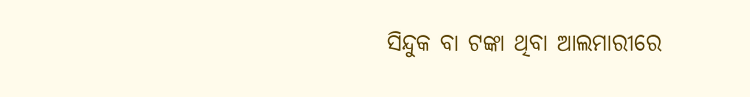ସିନ୍ଦୁକ ବା ଟଙ୍କା ଥିବା ଆଲମାରୀରେ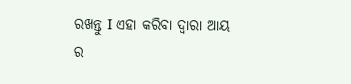ରଖନ୍ତୁ I ଏହା କରିବା ଦ୍ୱାରା ଆୟ ର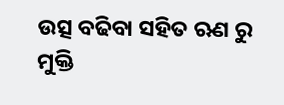ଉତ୍ସ ବଢିବା ସହିତ ଋଣ ରୁ ମୁକ୍ତି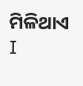ମିଳିଥାଏ I